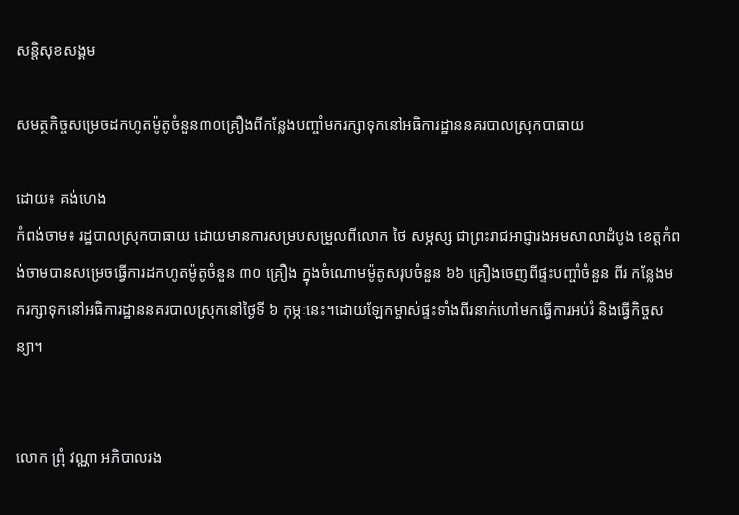សន្ដិសុខសង្គម

សមត្ថកិច្ចសម្រេចដកហូតម៉ូតូចំនួន៣០គ្រឿងពីកន្លែងបញ្ចាំមករក្សាទុកនៅអធិការដ្ឋាននគរបាលស្រុកបាធាយ

ដោយ៖ គង់ហេង
កំពង់ចាម៖ រដ្ឋបាលស្រុកបាធាយ ដោយមានការសម្របសម្រួលពីលោក ថៃ សម្ភស្ស ជាព្រះរាជអាជ្ញារងអមសាលាដំបូង ខេត្តកំពង់ចាមបានសម្រេចធ្វើការដកហូតម៉ូតូចំនួន ៣០ គ្រឿង ក្នុងចំណោមម៉ូតូសរុបចំនួន ៦៦ គ្រឿងចេញពីផ្ទះបញ្ចាំចំនួន ពីរ កន្លែងមករក្សាទុកនៅអធិការដ្ឋាននគរបាលស្រុកនៅថ្ងៃទី ៦ កុម្ភៈនេះ។ដោយឡែកម្ចាស់ផ្ទះទាំងពីរនាក់ហៅមកធ្វើការអប់រំ និងធ្វើកិច្ចសន្យា។


លោក ព្រុំ វណ្ណា អភិបាលរង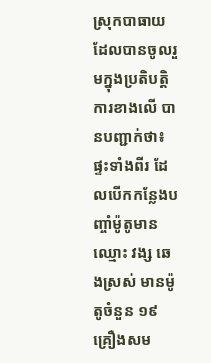ស្រុកបាធាយដែលបានចូលរួមក្នុងប្រតិបត្តិការខាងលើ បានបញ្ជាក់ថា៖ ផ្ទះទាំងពីរ ដែលបើកកន្លែងបញ្ចាំម៉ូតូមានឈ្មោះ វង្ស ឆេងស្រស់ មានម៉ូតូចំនួន ១៩ គ្រឿងសម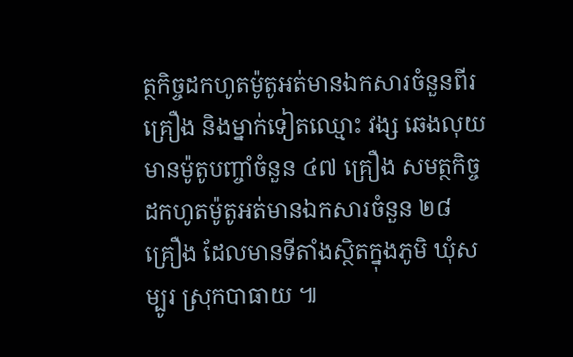ត្ថកិច្ចដកហូតម៉ូតូអត់មានឯកសារចំនួនពីរគ្រឿង និងម្នាក់ទៀតឈ្មោះ វង្ស ឆេងលុយ មានម៉ូតូបញ្ចាំចំនួន ៤៧ គ្រឿង សមត្ថកិច្ច ដកហូតម៉ូតូអត់មានឯកសារចំនួន ២៨ គ្រឿង ដែលមានទីតាំងស្ថិតក្នុងភូមិ ឃុំសម្បូរ ស្រុកបាធាយ ៕